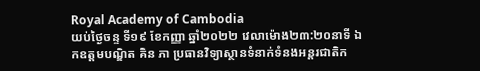Royal Academy of Cambodia
យប់ថ្ងៃចន្ទ ទី១៩ ខែកញ្ញា ឆ្នាំ២០២២ វេលាម៉ោង២៣:២០នាទី ឯកឧត្តមបណ្ឌិត គិន ភា ប្រធានវិទ្យាស្ថានទំនាក់ទំនងអន្តរជាតិក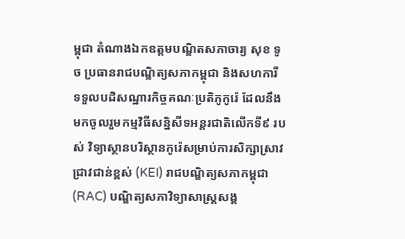ម្ពុជា តំណាងឯកឧត្តមបណ្ឌិតសភាចារ្យ សុខ ទូច ប្រធានរាជបណ្ឌិត្យសភាកម្ពុជា និងសហការី ទទួលបដិសណ្ឋារកិច្ចគណៈប្រតិភូកូរ៉េ ដែលនឹងមកចូលរួមកម្មវិធីសន្និសីទអន្តរជាតិលើកទី៩ របស់ វិទ្យាស្ថានបរិស្ថានកូរ៉េសម្រាប់ការសិក្សាស្រាវជ្រាវជាន់ខ្ពស់ (KEI) រាជបណ្ឌិត្យសភាកម្ពុជា (RAC) បណ្ឌិត្យសភាវិទ្យាសាស្ត្រសង្គ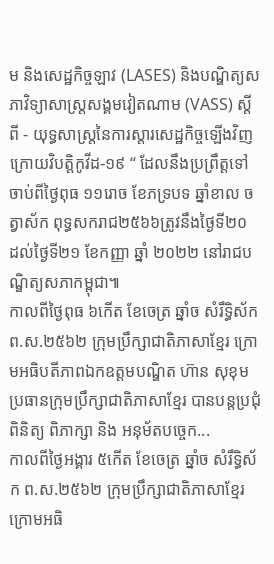ម និងសេដ្ឋកិច្ចឡាវ (LASES) និងបណ្ឌិត្យសភាវិទ្យាសាស្ត្រសង្គមវៀតណាម (VASS) ស្តីពី - យុទ្ធសាស្ត្រនៃការស្តារសេដ្ឋកិច្ចឡើងវិញក្រោយវិបត្តិកូវីដ-១៩ “ ដែលនឹងប្រព្រឹត្តទៅចាប់ពីថ្ងៃពុធ ១១រោច ខែភទ្របទ ឆ្នាំខាល ចត្វាស័ក ពុទ្ធសករាជ២៥៦៦ត្រូវនឹងថ្ងៃទី២០ ដល់ថ្ងៃទី២១ ខែកញ្ញា ឆ្នាំ ២០២២ នៅរាជបណ្ឌិត្យសភាកម្ពុជា៕
កាលពីថ្ងៃពុធ ៦កេីត ខែចេត្រ ឆ្នាំច សំរឹទ្ធិស័ក ព.ស.២៥៦២ ក្រុមប្រឹក្សាជាតិភាសាខ្មែរ ក្រោមអធិបតីភាពឯកឧត្តមបណ្ឌិត ហ៊ាន សុខុម ប្រធានក្រុមប្រឹក្សាជាតិភាសាខ្មែរ បានបន្តប្រជុំពិនិត្យ ពិភាក្សា និង អនុម័តបច្ចេក...
កាលពីថ្ងៃអង្គារ ៥កេីត ខែចេត្រ ឆ្នាំច សំរឹទ្ធិស័ក ព.ស.២៥៦២ ក្រុមប្រឹក្សាជាតិភាសាខ្មែរ ក្រោមអធិ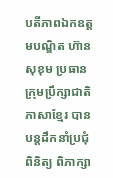បតីភាពឯកឧត្តមបណ្ឌិត ហ៊ាន សុខុម ប្រធានក្រុមប្រឹក្សាជាតិភាសាខ្មែរ បានបន្តដឹកនាំប្រជុំពិនិត្យ ពិភាក្សា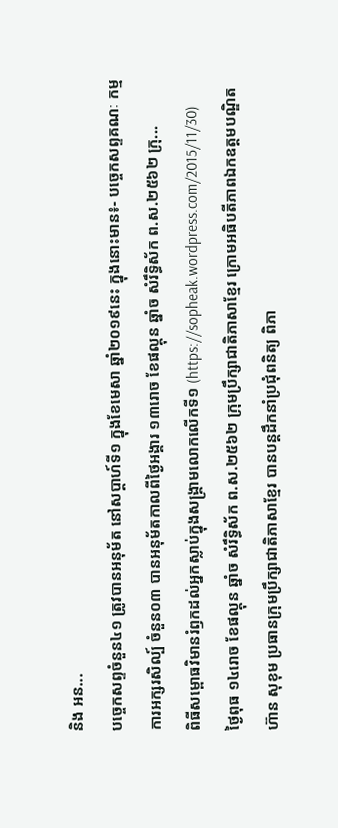និង អន...
បច្ចេកសព្ទចំនួន៤១ ត្រូវបានអនុម័ត នៅសប្តាហ៍ទី១ ក្នុងខែមេសា ឆ្នាំ២០១៩នេះ ក្នុងនោះមាន៖- បច្ចេកសព្ទគណៈ កម្មការអក្សរសិល្ប៍ ចំនួន០៣ បានអនុម័តកាលពីថ្ងៃអង្គារ ១៣រោច ខែផល្គុន ឆ្នាំច សំរឹទ្ធិស័ក ព.ស.២៥៦២ ក្រុ...
ពិធីសម្ពោធវិមានរំឭកដល់អ្នកស្លាប់ក្នុងសង្គ្រាមលោកលើកទី១ (https://sopheak.wordpress.com/2015/11/30)
ថ្ងៃពុធ ១៤រោច ខែផល្គុន ឆ្នាំច សំរឹទ្ធិស័ក ព.ស.២៥៦២ ក្រុមប្រឹក្សាជាតិភាសាខ្មែរ ក្រោមអធិបតីភាពឯកឧត្តមបណ្ឌិត ហ៊ាន សុខុម ប្រធានក្រុមប្រឹក្សាជាតិភាសាខ្មែរ បានបន្តដឹកនាំប្រជុំពនិត្យ ពិភា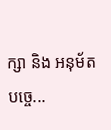ក្សា និង អនុម័តបច្ចេ...